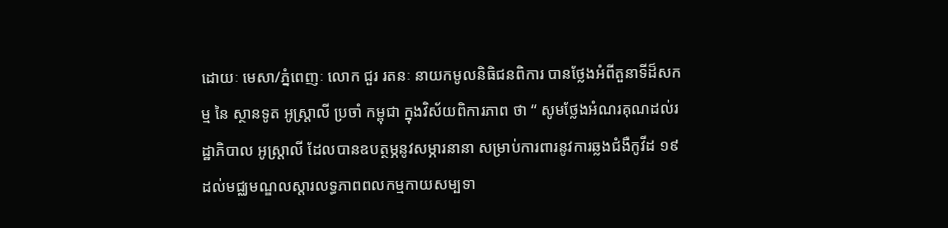ដោយៈ មេសា/ភ្នំពេញៈ លោក ជួរ រតនៈ នាយកមូលនិធិជនពិការ បានថ្លែងអំពីតួនាទីដ៏សកម្ម នៃ ស្ថានទូត អូស្ត្រាលី ប្រចាំ កម្ពុជា ក្នុងវិស័យពិការភាព ថា “ សូមថ្លែងអំណរគុណដល់រដ្ឋាភិបាល អូស្ត្រាលី ដែលបានឧបត្ថម្ភនូវសម្ភារនានា សម្រាប់ការពារនូវការឆ្លងជំងឺកូវីដ ១៩ ដល់មជ្ឈមណ្ឌលស្តារលទ្ធភាពពលកម្មកាយសម្បទា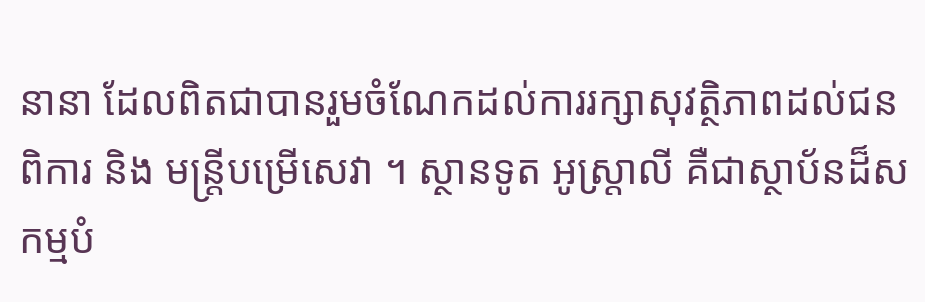នានា ដែលពិតជាបានរួមចំណែកដល់ការរក្សាសុវត្ថិភាពដល់ជនពិការ និង មន្ត្រីបម្រើសេវា ។ ស្ថានទូត អូស្ត្រាលី គឺជាស្ថាប័នដ៏សកម្មបំ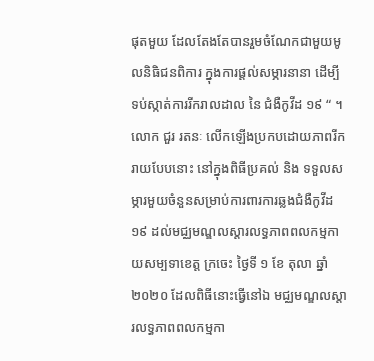ផុតមួយ ដែលតែងតែបានរួមចំណែកជាមួយមូលនិធិជនពិការ ក្នុងការផ្តល់សម្ភារនានា ដើម្បី ទប់ស្កាត់ការរីករាលដាល នៃ ជំងឺកូវីដ ១៩ “ ។
លោក ជួរ រតនៈ លើកឡើងប្រកបដោយភាពរីករាយបែបនោះ នៅក្នុងពិធីប្រគល់ និង ទទួលសម្ភារមួយចំនួនសម្រាប់ការពារការឆ្លងជំងឺកូវីដ ១៩ ដល់មជ្ឈមណ្ឌលស្តារលទ្ធភាពពលកម្មកាយសម្បទាខេត្ត ក្រចេះ ថ្ងៃទី ១ ខែ តុលា ឆ្នាំ ២០២០ ដែលពិធីនោះធ្វើនៅឯ មជ្ឈមណ្ឌលស្តារលទ្ធភាពពលកម្មកា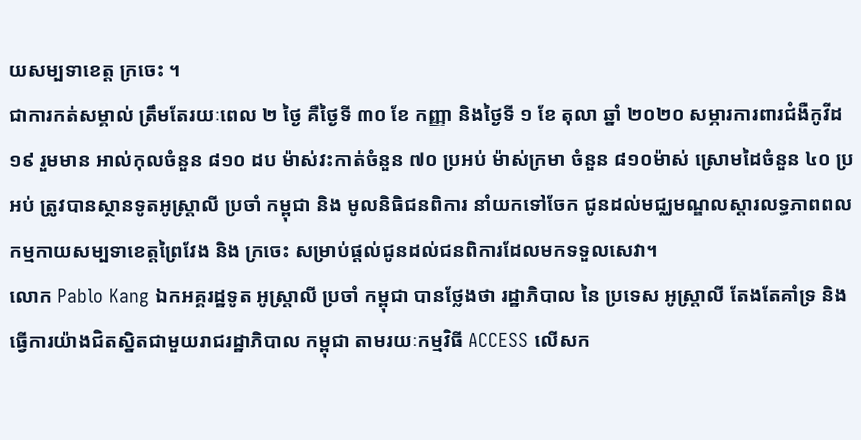យសម្បទាខេត្ត ក្រចេះ ។
ជាការកត់សម្គាល់ ត្រឹមតែរយៈពេល ២ ថ្ងៃ គឺថ្ងៃទី ៣០ ខែ កញ្ញា និងថ្ងៃទី ១ ខែ តុលា ឆ្នាំ ២០២០ សម្ភារការពារជំងឺកូវីដ១៩ រួមមាន អាល់កុលចំនួន ៨១០ ដប ម៉ាស់វះកាត់ចំនួន ៧០ ប្រអប់ ម៉ាស់ក្រមា ចំនួន ៨១០ម៉ាស់ ស្រោមដៃចំនួន ៤០ ប្រអប់ ត្រូវបានស្ថានទូតអូស្ត្រាលី ប្រចាំ កម្ពុជា និង មូលនិធិជនពិការ នាំយកទៅចែក ជូនដល់មជ្ឈមណ្ឌលស្តារលទ្ធភាពពលកម្មកាយសម្បទាខេត្តព្រៃវែង និង ក្រចេះ សម្រាប់ផ្តល់ជូនដល់ជនពិការដែលមកទទួលសេវា។
លោក Pablo Kang ឯកអគ្គរដ្ឋទូត អូស្ត្រាលី ប្រចាំ កម្ពុជា បានថ្លែងថា រដ្ឋាភិបាល នៃ ប្រទេស អូស្ត្រាលី តែងតែគាំទ្រ និង ធ្វើការយ៉ាងជិតស្និតជាមួយរាជរដ្ឋាភិបាល កម្ពុជា តាមរយៈកម្មវិធី ACCESS លើសក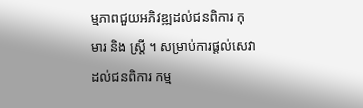ម្មភាពជួយអភិវឌ្ឍដល់ជនពិការ កុមារ និង ស្ត្រី ។ សម្រាប់ការផ្តល់សេវាដល់ជនពិការ កម្ម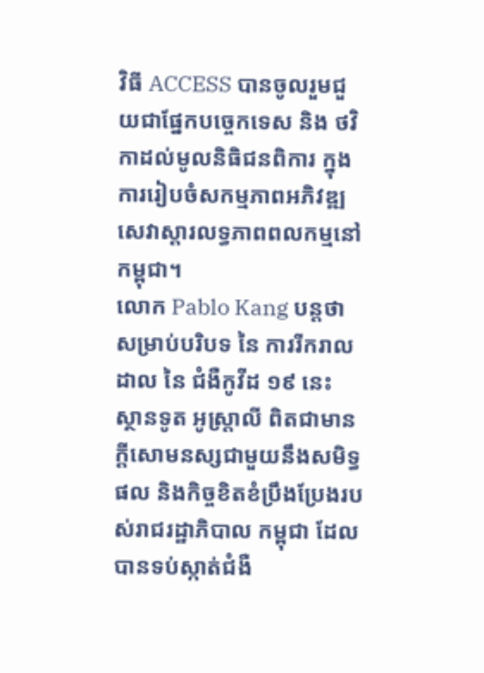វិធី ACCESS បានចូលរួមជួយជាផ្នែកបច្ចេកទេស និង ថវិកាដល់មូលនិធិជនពិការ ក្នុងការរៀបចំសកម្មភាពអភិវឌ្ឍសេវាស្តារលទ្ធភាពពលកម្មនៅកម្ពុជា។
លោក Pablo Kang បន្តថា សម្រាប់បរិបទ នៃ ការរីករាលដាល នៃ ជំងឺកូវីដ ១៩ នេះ ស្ថានទូត អូស្ត្រាលី ពិតជាមានក្តីសោមនស្សជាមួយនឹងសមិទ្ធផល និងកិច្ចខិតខំប្រឹងប្រែងរបស់រាជរដ្ឋាភិបាល កម្ពុជា ដែលបានទប់ស្កាត់ជំងឺ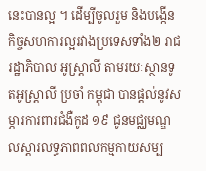នេះបានល្អ ។ ដើម្បីចូលរួម និងបង្កើនកិច្ចសហការល្អរវាងប្រទេសទាំង២ រាជរដ្ឋាភិបាល អូស្ត្រាលី តាមរយៈស្ថានទូតអូស្ត្រាលី ប្រចាំ កម្ពុជា បានផ្តល់នូវសម្ភារការពារជំងឺកូដ ១៩ ជូនមជ្ឈមណ្ឌលស្តារលទ្ធភាពពលកម្មកាយសម្ប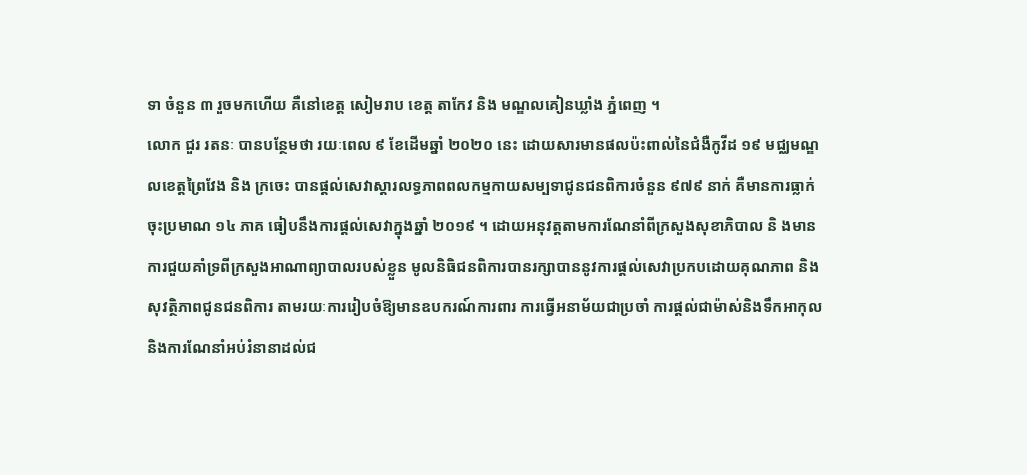ទា ចំនួន ៣ រួចមកហើយ គឺនៅខេត្ត សៀមរាប ខេត្ត តាកែវ និង មណ្ឌលគៀនឃ្លាំង ភ្នំពេញ ។
លោក ជួរ រតនៈ បានបន្ថែមថា រយៈពេល ៩ ខែដើមឆ្នាំ ២០២០ នេះ ដោយសារមានផលប៉ះពាល់នៃជំងឺកូវីដ ១៩ មជ្ឈមណ្ឌលខេត្តព្រៃវែង និង ក្រចេះ បានផ្តល់សេវាស្តារលទ្ធភាពពលកម្មកាយសម្បទាជូនជនពិការចំនួន ៩៧៩ នាក់ គឺមានការធ្លាក់ចុះប្រមាណ ១៤ ភាគ ធៀបនឹងការផ្តល់សេវាក្នុងឆ្នាំ ២០១៩ ។ ដោយអនុវត្តតាមការណែនាំពីក្រសួងសុខាភិបាល និ ងមានការជួយគាំទ្រពីក្រសួងអាណាព្យាបាលរបស់ខ្លួន មូលនិធិជនពិការបានរក្សាបាននូវការផ្តល់សេវាប្រកបដោយគុណភាព និង សុវត្ថិភាពជូនជនពិការ តាមរយៈការរៀបចំឱ្យមានឧបករណ៍ការពារ ការធ្វើអនាម័យជាប្រចាំ ការផ្តល់ជាម៉ាស់និងទឹកអាកុល និងការណែនាំអប់រំនានាដល់ជ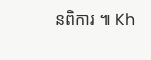នពិការ ៕ Kh